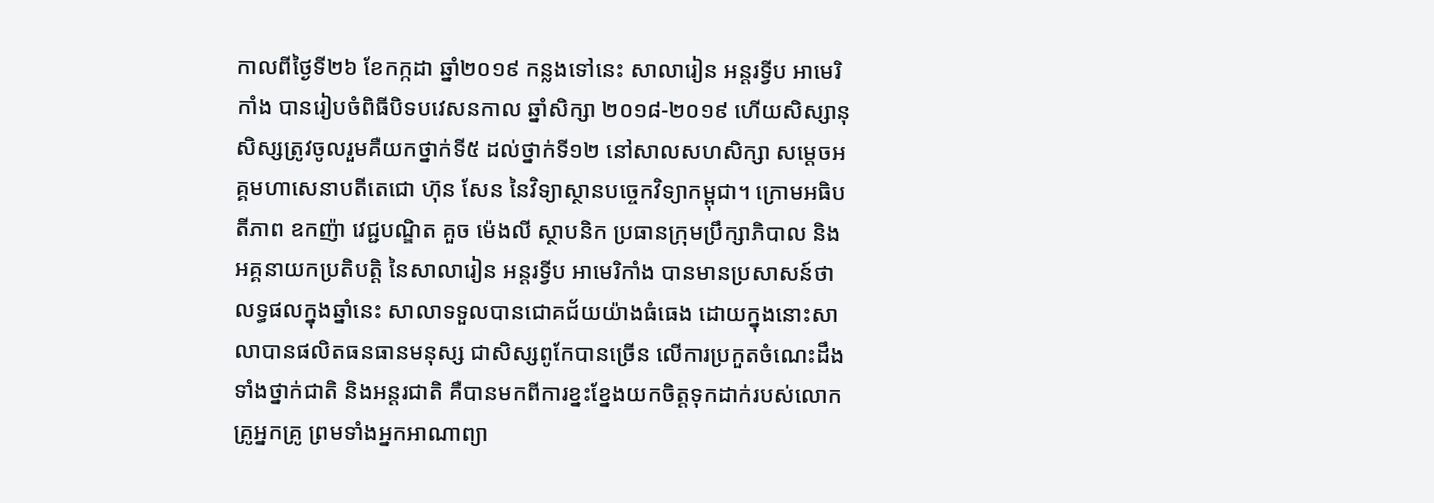កាលពីថ្ងៃទី២៦ ខែកក្កដា ឆ្នាំ២០១៩ កន្លងទៅនេះ សាលារៀន អន្តរទ្វីប អាមេរិកាំង បានរៀបចំពិធីបិទបវេសនកាល ឆ្នាំសិក្សា ២០១៨-២០១៩ ហើយសិស្សានុសិស្សត្រូវចូលរួមគឺយកថ្នាក់ទី៥ ដល់ថ្នាក់ទី១២ នៅសាលសហសិក្សា សម្តេចអគ្គមហាសេនាបតីតេជោ ហ៊ុន សែន នៃវិទ្យាស្ថានបច្ចេកវិទ្យាកម្ពុជា។ ក្រោមអធិបតីភាព ឧកញ៉ា វេជ្ជបណ្ឌិត គួច ម៉េងលី ស្ថាបនិក ប្រធានក្រុមប្រឹក្សាភិបាល និងអគ្គនាយកប្រតិបត្តិ នៃសាលារៀន អន្តរទ្វីប អាមេរិកាំង បានមានប្រសាសន៍ថា លទ្ធផលក្នុងឆ្នាំនេះ សាលាទទួលបានជោគជ័យយ៉ាងធំធេង ដោយក្នុងនោះសាលាបានផលិតធនធានមនុស្ស ជាសិស្សពូកែបានច្រើន លើការប្រកួតចំណេះដឹង ទាំងថ្នាក់ជាតិ និងអន្តរជាតិ គឺបានមកពីការខ្នះខ្នែងយកចិត្តទុកដាក់របស់លោកគ្រូអ្នកគ្រូ ព្រមទាំងអ្នកអាណាព្យា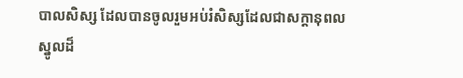បាលសិស្ស ដែលបានចូលរួមអប់រំសិស្សដែលជាសក្ដានុពលស្នូលដ៏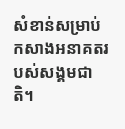សំខាន់សម្រាប់កសាងអនាគតរបស់សង្គមជាតិ។